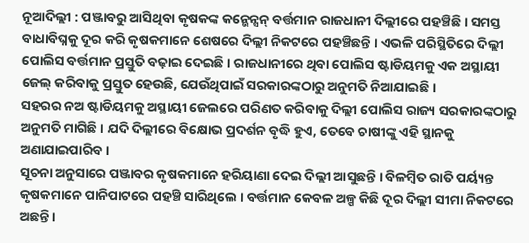ନୂଆଦିଲ୍ଲୀ : ପଞ୍ଜାବରୁ ଆସିଥିବା କୃଷକଙ୍କ କନ୍ଭେନ୍ସନ୍ ବର୍ତ୍ତମାନ ରାଜଧାନୀ ଦିଲ୍ଲୀରେ ପହଞ୍ଚିଛି । ସମସ୍ତ ବାଧାବିଘ୍ନକୁ ଦୂର କରି କୃଷକମାନେ ଶେଷରେ ଦିଲ୍ଲୀ ନିକଟରେ ପହଞ୍ଚିଛନ୍ତି । ଏଭଳି ପରିସ୍ଥିତିରେ ଦିଲ୍ଲୀ ପୋଲିସ ବର୍ତ୍ତମାନ ପ୍ରସ୍ତୁତି ବଢ଼ାଇ ଦେଇଛି । ରାଜଧାନୀରେ ଥିବା ପୋଲିସ ଷ୍ଟାଡିୟମକୁ ଏକ ଅସ୍ଥାୟୀ ଜେଲ୍ କରିବାକୁ ପ୍ରସ୍ତୁତ ହେଉଛି, ଯେଉଁଥିପାଇଁ ସରକାରଙ୍କଠାରୁ ଅନୁମତି ନିଆଯାଇଛି ।
ସହରର ନଅ ଷ୍ଟାଡିୟମକୁ ଅସ୍ଥାୟୀ ଜେଲରେ ପରିଣତ କରିବାକୁ ଦିଲ୍ଲୀ ପୋଲିସ ରାଜ୍ୟ ସରକାରଙ୍କଠାରୁ ଅନୁମତି ମାଗିଛି । ଯଦି ଦିଲ୍ଲୀରେ ବିକ୍ଷୋଭ ପ୍ରଦର୍ଶନ ବୃଦ୍ଧି ହୁଏ, ତେବେ ଚାଷୀଙ୍କୁ ଏହି ସ୍ଥାନକୁ ଅଣାଯାଇପାରିବ ।
ସୂଚନା ଅନୁସାରେ ପଞ୍ଜାବର କୃଷକମାନେ ହରିୟାଣା ଦେଇ ଦିଲ୍ଲୀ ଆସୁଛନ୍ତି । ବିଳମ୍ବିତ ରାତି ପର୍ୟ୍ୟନ୍ତ କୃଷକମାନେ ପାନିପାଟରେ ପହଞ୍ଚି ସାରିଥିଲେ । ବର୍ତ୍ତମାନ କେବଳ ଅଳ୍ପ କିଛି ଦୂର ଦିଲ୍ଲୀ ସୀମା ନିକଟରେ ଅଛନ୍ତି ।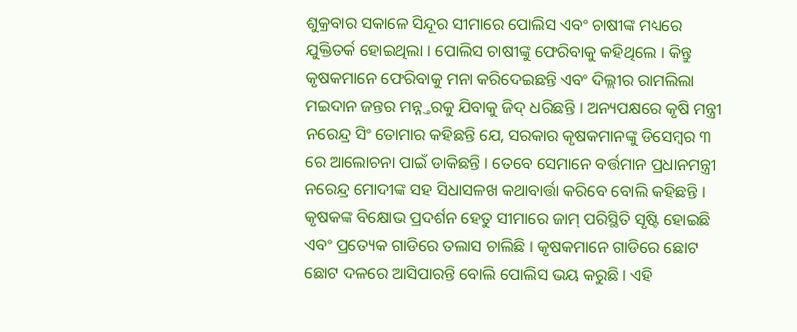ଶୁକ୍ରବାର ସକାଳେ ସିନ୍ଦୂର ସୀମାରେ ପୋଲିସ ଏବଂ ଚାଷୀଙ୍କ ମଧ୍ୟରେ ଯୁକ୍ତିତର୍କ ହୋଇଥିଲା । ପୋଲିସ ଚାଷୀଙ୍କୁ ଫେରିବାକୁ କହିଥିଲେ । କିନ୍ତୁ କୃଷକମାନେ ଫେରିବାକୁ ମନା କରିଦେଇଛନ୍ତି ଏବଂ ଦିଲ୍ଲୀର ରାମଲିଲା ମଇଦାନ ଜନ୍ତର ମନ୍ନ୍ତରକୁ ଯିବାକୁ ଜିଦ୍ ଧରିଛନ୍ତି । ଅନ୍ୟପକ୍ଷରେ କୃଷି ମନ୍ତ୍ରୀ ନରେନ୍ଦ୍ର ସିଂ ତୋମାର କହିଛନ୍ତି ଯେ, ସରକାର କୃଷକମାନଙ୍କୁ ଡିସେମ୍ବର ୩ ରେ ଆଲୋଚନା ପାଇଁ ଡାକିଛନ୍ତି । ତେବେ ସେମାନେ ବର୍ତ୍ତମାନ ପ୍ରଧାନମନ୍ତ୍ରୀ ନରେନ୍ଦ୍ର ମୋଦୀଙ୍କ ସହ ସିଧାସଳଖ କଥାବାର୍ତ୍ତା କରିବେ ବୋଲି କହିଛନ୍ତି ।
କୃଷକଙ୍କ ବିକ୍ଷୋଭ ପ୍ରଦର୍ଶନ ହେତୁ ସୀମାରେ ଜାମ୍ ପରିସ୍ଥିତି ସୃଷ୍ଟି ହୋଇଛି ଏବଂ ପ୍ରତ୍ୟେକ ଗାଡିରେ ତଲାସ ଚାଲିଛି । କୃଷକମାନେ ଗାଡିରେ ଛୋଟ ଛୋଟ ଦଳରେ ଆସିପାରନ୍ତି ବୋଲି ପୋଲିସ ଭୟ କରୁଛି । ଏହି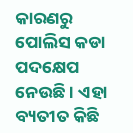କାରଣରୁ ପୋଲିସ କଡା ପଦକ୍ଷେପ ନେଉଛି । ଏହା ବ୍ୟତୀତ କିଛି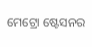ମେଟ୍ରୋ ଷ୍ଟେସନର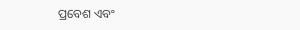ପ୍ରବେଶ ଏବଂ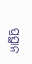ପ୍ରସ୍ଥାନ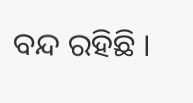ବନ୍ଦ ରହିଛି ।